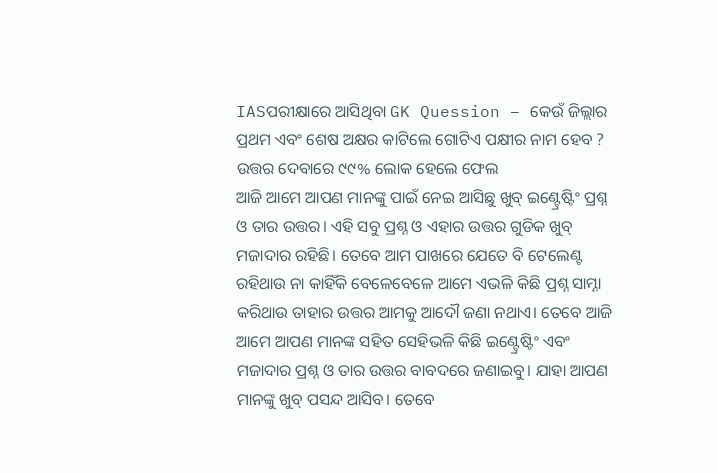IASପରୀକ୍ଷାରେ ଆସିଥିବା GK Quession – କେଉଁ ଜିଲ୍ଲାର ପ୍ରଥମ ଏବଂ ଶେଷ ଅକ୍ଷର କାଟିଲେ ଗୋଟିଏ ପକ୍ଷୀର ନାମ ହେବ ? ଉତ୍ତର ଦେବାରେ ୯୯% ଲୋକ ହେଲେ ଫେଲ
ଆଜି ଆମେ ଆପଣ ମାନଙ୍କୁ ପାଇଁ ନେଇ ଆସିଛୁ ଖୁବ୍ ଇଣ୍ଟ୍ରେଷ୍ଟିଂ ପ୍ରଶ୍ନ ଓ ତାର ଉତ୍ତର। ଏହି ସବୁ ପ୍ରଶ୍ନ ଓ ଏହାର ଉତ୍ତର ଗୁଡିକ ଖୁବ୍ ମଜାଦାର ରହିଛି। ତେବେ ଆମ ପାଖରେ ଯେତେ ବି ଟେଲେଣ୍ଟ ରହିଥାଉ ନା କାହିଁକି ବେଳେବେଳେ ଆମେ ଏଭଳି କିଛି ପ୍ରଶ୍ନ ସାମ୍ନା କରିଥାଉ ତାହାର ଉତ୍ତର ଆମକୁ ଆଦୌ ଜଣା ନଥାଏ। ତେବେ ଆଜି ଆମେ ଆପଣ ମାନଙ୍କ ସହିତ ସେହିଭଳି କିଛି ଇଣ୍ଟ୍ରେଷ୍ଟିଂ ଏବଂ ମଜାଦାର ପ୍ରଶ୍ନ ଓ ତାର ଉତ୍ତର ବାବଦରେ ଜଣାଇବୁ। ଯାହା ଆପଣ ମାନଙ୍କୁ ଖୁବ୍ ପସନ୍ଦ ଆସିବ। ତେବେ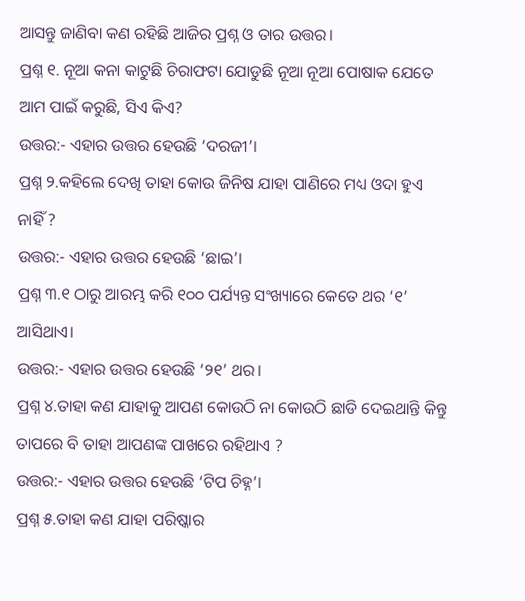ଆସନ୍ତୁ ଜାଣିବା କଣ ରହିଛି ଆଜିର ପ୍ରଶ୍ନ ଓ ତାର ଉତ୍ତର।
ପ୍ରଶ୍ନ ୧. ନୂଆ କନା କାଟୁଛି ଚିରାଫଟା ଯୋଡୁଛି ନୂଆ ନୂଆ ପୋଷାକ ଯେତେ ଆମ ପାଇଁ କରୁଛି, ସିଏ କିଏ?
ଉତ୍ତର:- ଏହାର ଉତ୍ତର ହେଉଛି ‘ଦରଜୀ’।
ପ୍ରଶ୍ନ ୨.କହିଲେ ଦେଖି ତାହା କୋଉ ଜିନିଷ ଯାହା ପାଣିରେ ମଧ୍ୟ ଓଦା ହୁଏ ନାହିଁ ?
ଉତ୍ତର:- ଏହାର ଉତ୍ତର ହେଉଛି ‘ଛାଇ’।
ପ୍ରଶ୍ନ ୩.୧ ଠାରୁ ଆରମ୍ଭ କରି ୧୦୦ ପର୍ଯ୍ୟନ୍ତ ସଂଖ୍ୟାରେ କେତେ ଥର ‘୧’ ଆସିଥାଏ।
ଉତ୍ତର:- ଏହାର ଉତ୍ତର ହେଉଛି ‘୨୧’ ଥର।
ପ୍ରଶ୍ନ ୪.ତାହା କଣ ଯାହାକୁ ଆପଣ କୋଉଠି ନା କୋଉଠି ଛାଡି ଦେଇଥାନ୍ତି କିନ୍ତୁ ତାପରେ ବି ତାହା ଆପଣଙ୍କ ପାଖରେ ରହିଥାଏ ?
ଉତ୍ତର:- ଏହାର ଉତ୍ତର ହେଉଛି ‘ଟିପ ଚିହ୍ନ’।
ପ୍ରଶ୍ନ ୫.ତାହା କଣ ଯାହା ପରିଷ୍କାର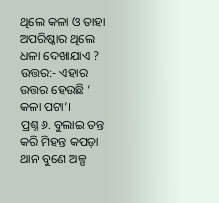ଥିଲେ କଳା ଓ ତାହା ଅପରିଷ୍କାର ଥିଲେ ଧଳା ଦେଖାଯାଏ ?
ଉତ୍ତର:- ଏହାର ଉତ୍ତର ହେଉଛି ‘ କଳା ପଟା’।
ପ୍ରଶ୍ନ ୬. ବୁଲାଇ ତନ୍ତ କରି ମିହନ୍ତ କପଡ଼ା ଥାନ ବୁଣେ ଅଳ୍ପ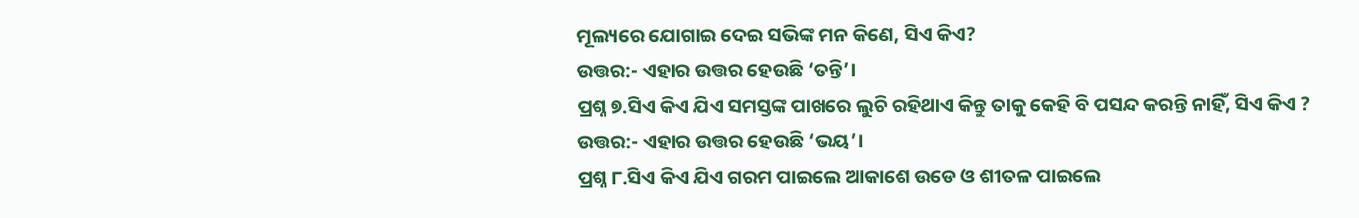ମୂଲ୍ୟରେ ଯୋଗାଇ ଦେଇ ସଭିଙ୍କ ମନ କିଣେ, ସିଏ କିଏ?
ଉତ୍ତର:- ଏହାର ଉତ୍ତର ହେଉଛି ‘ତନ୍ତି’।
ପ୍ରଶ୍ନ ୭.ସିଏ କିଏ ଯିଏ ସମସ୍ତଙ୍କ ପାଖରେ ଲୁଚି ରହିଥାଏ କିନ୍ତୁ ତାକୁ କେହି ବି ପସନ୍ଦ କରନ୍ତି ନାହିଁ, ସିଏ କିଏ ?
ଉତ୍ତର:- ଏହାର ଉତ୍ତର ହେଉଛି ‘ଭୟ’।
ପ୍ରଶ୍ନ ୮.ସିଏ କିଏ ଯିଏ ଗରମ ପାଇଲେ ଆକାଶେ ଉଡେ ଓ ଶୀତଳ ପାଇଲେ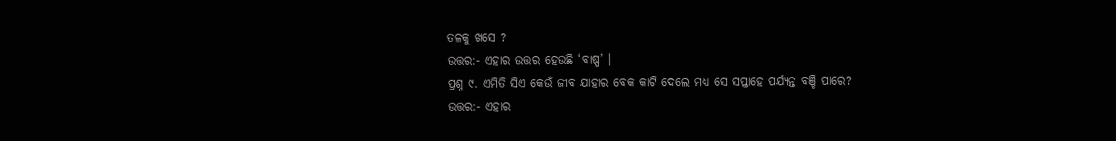ତଳକୁ ଖସେ ?
ଉତ୍ତର:- ଏହାର ଉତ୍ତର ହେଉଛି ‘ବାଷ୍ପ’ ।
ପ୍ରଶ୍ନ ୯. ଏମିତି ସିଏ କେଉଁ ଜୀବ ଯାହାର ବେକ କାଟି ଦେଲେ ମଧ୍ୟ ସେ ସପ୍ତାହେ ପର୍ଯ୍ୟନ୍ତ ବଞ୍ଚି ପାରେ?
ଉତ୍ତର:- ଏହାର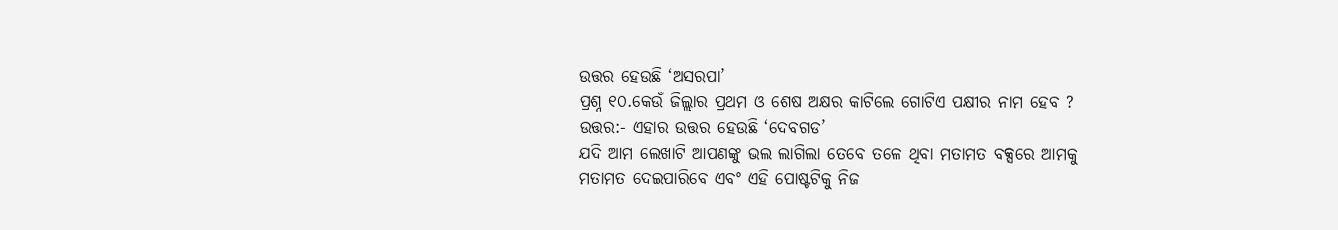ଉତ୍ତର ହେଉଛି ‘ଅସରପା’
ପ୍ରଶ୍ନ ୧୦.କେଉଁ ଜିଲ୍ଲାର ପ୍ରଥମ ଓ ଶେଷ ଅକ୍ଷର କାଟିଲେ ଗୋଟିଏ ପକ୍ଷୀର ନାମ ହେବ ?
ଉତ୍ତର:- ଏହାର ଉତ୍ତର ହେଉଛି ‘ଦେବଗଡ’
ଯଦି ଆମ ଲେଖାଟି ଆପଣଙ୍କୁ ଭଲ ଲାଗିଲା ତେବେ ତଳେ ଥିବା ମତାମତ ବକ୍ସରେ ଆମକୁ ମତାମତ ଦେଇପାରିବେ ଏବଂ ଏହି ପୋଷ୍ଟଟିକୁ ନିଜ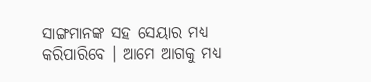ସାଙ୍ଗମାନଙ୍କ ସହ ସେୟାର ମଧ୍ୟ କରିପାରିବେ । ଆମେ ଆଗକୁ ମଧ୍ୟ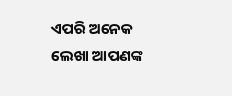ଏପରି ଅନେକ ଲେଖା ଆପଣଙ୍କ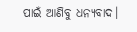ପାଇଁ ଆଣିବୁ ଧନ୍ୟବାଦ।